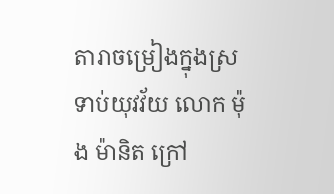តារាចម្រៀងក្នុងស្រទាប់យុវវ័យ លោក ម៉ុង ម៉ានិត ក្រៅ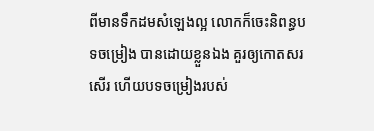ពីមានទឹកដមសំឡេងល្អ លោកក៏ចេះនិពន្ធបទចម្រៀង បានដោយខ្លួនឯង គួរឲ្យកោតសរសើរ ហើយបទចម្រៀងរបស់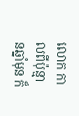លោក កាលពីប៉ុន្មានឆ្នាំមុន ក៏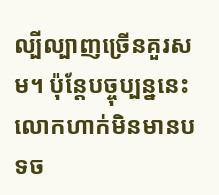ល្បីល្បាញច្រើនគួរសម។ ប៉ុន្តែបច្ចុប្បន្ននេះ លោកហាក់មិនមានបទច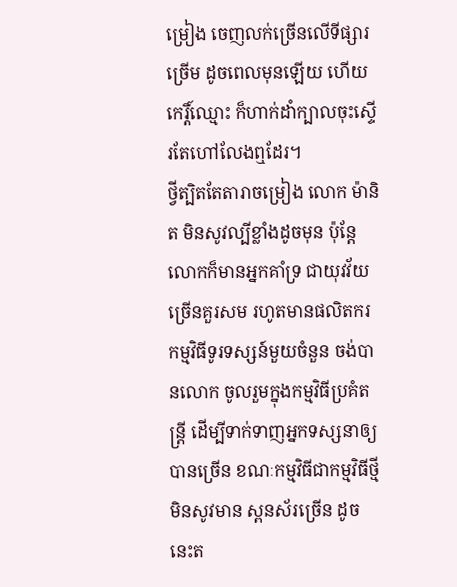ម្រៀង ចេញលក់ច្រើនលើទីផ្សារច្រើម ដូចពេលមុនឡើយ ហើយកេរ្តិ៍ឈ្មោះ ក៏ហាក់ដាំក្បាលចុះស្ទើរតែហៅលែងឮដែរ។
ថ្វីត្បិតតែតារាចម្រៀង លោក ម៉ានិត មិនសូវល្បីខ្លាំងដូចមុន ប៉ុន្តែលោកក៏មានអ្នកគាំទ្រ ជាយុវវ័យច្រើនគួរសម រហូតមានផលិតករ កម្មវិធីទូរទស្សន៍មួយចំនួន ចង់បានលោក ចូលរួមក្នុងកម្មវិធីប្រគំតន្រ្តី ដើម្បីទាក់ទាញអ្នកទស្សនាឲ្យបានច្រើន ខណៈកម្មវិធីជាកម្មវិធីថ្មីមិនសូវមាន ស្ពនស័រច្រើន ដូចនេះត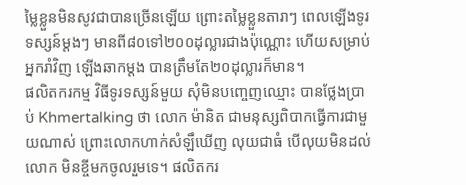ម្លៃខ្លួនមិនសូវជាបានច្រើនឡើយ ព្រោះតម្លៃខ្លួនតារាៗ ពេលឡើងទូរទស្សន៍ម្ដងៗ មានពី៨០ទៅ២០០ដុល្លារជាងប៉ុណ្ណោះ ហើយសម្រាប់អ្នករាំវិញ ឡើងឆាកម្ដង បានត្រឹមតែ២០ដុល្លារក៏មាន។
ផលិតករកម្ម វិធីទូរទស្សន៍មួយ សុំមិនបញ្ចេញឈ្មោះ បានថ្លែងប្រាប់ Khmertalking ថា លោក ម៉ានិត ជាមនុស្សពិបាកធ្វើការជាមួយណាស់ ព្រោះលោកហាក់សំឡឹឃើញ លុយជាធំ បើលុយមិនដល់លោក មិនខ្ចីមកចូលរួមទេ។ ផលិតករ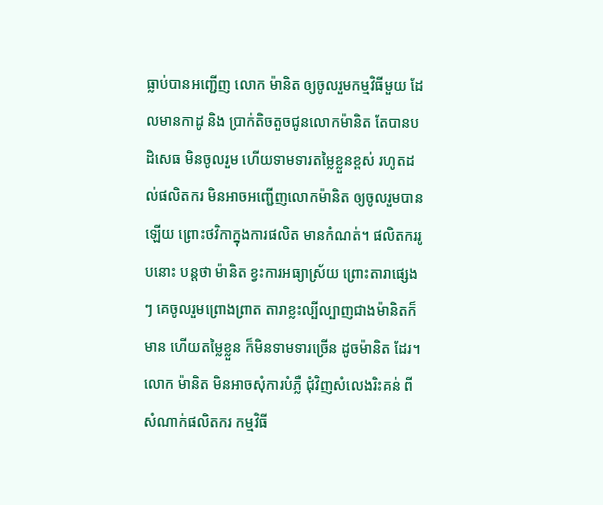ធ្លាប់បានអញ្ជើញ លោក ម៉ានិត ឲ្យចូលរួមកម្មវិធីមួយ ដែលមានកាដូ និង ប្រាក់តិចតួចជូនលោកម៉ានិត តែបានបដិសេធ មិនចូលរួម ហើយទាមទារតម្លៃខ្លួនខ្ពស់ រហូតដល់ផលិតករ មិនអាចអញ្ជើញលោកម៉ានិត ឲ្យចូលរួមបានឡើយ ព្រោះថវិកាក្នុងការផលិត មានកំណត់។ ផលិតកររូបនោះ បន្តថា ម៉ានិត ខ្វះការអធ្យាស្រ័យ ព្រោះតារាផ្សេងៗ គេចូលរួមព្រោងព្រាត តារាខ្លះល្បីល្បាញជាងម៉ានិតក៏មាន ហើយតម្លៃខ្លួន ក៏មិនទាមទារច្រើន ដូចម៉ានិត ដែរ។
លោក ម៉ានិត មិនអាចសុំការបំភ្លឺ ជុំវិញសំលេងរិះគន់ ពីសំណាក់ផលិតករ កម្មវិធី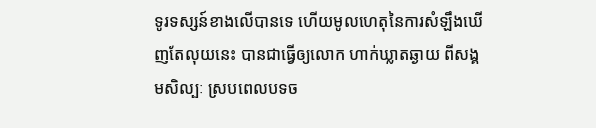ទូរទស្សន៍ខាងលើបានទេ ហើយមូលហេតុនៃការសំឡឹងឃើញតែលុយនេះ បានជាធ្វើឲ្យលោក ហាក់ឃ្លាតឆ្ងាយ ពីសង្គមសិល្បៈ ស្របពេលបទច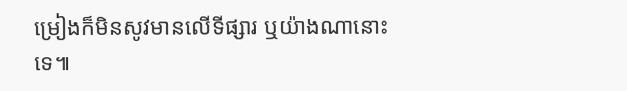ម្រៀងក៏មិនសូវមានលើទីផ្សារ ឬយ៉ាងណានោះទេ៕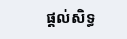ផ្តល់សិទ្ធ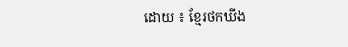ដោយ ៖ ខ្មែរថកឃីង